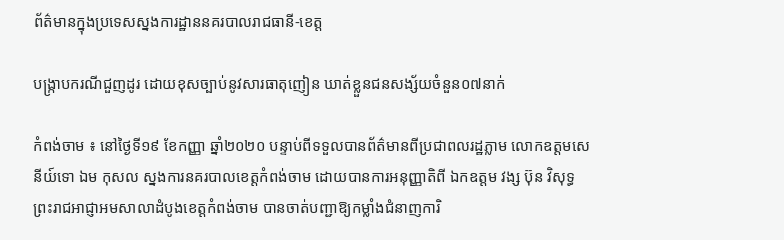ព័ត៌មានក្នុងប្រទេសស្នងការដ្ឋាននគរបាលរាជធានី-ខេត្ត

បង្ក្រាបករណីជួញដូរ ដោយខុសច្បាប់នូវសារធាតុញៀន ឃាត់ខ្លួនជនសង្ស័យចំនួន០៧នាក់

កំពង់ចាម ៖ នៅថ្ងៃទី១៩ ខែកញ្ញា ឆ្នាំ២០២០ បន្ទាប់ពីទទួលបានព័ត៌មានពីប្រជាពលរដ្ឋភ្លាម លោកឧត្តមសេនីយ៍ទោ ឯម កុសល ស្នងការនគរបាលខេត្តកំពង់ចាម ដោយបានការអនុញ្ញាតិពី ឯកឧត្តម វង្ស ប៊ុន វិសុទ្ធ ព្រះរាជអាជ្ញាអមសាលាដំបូងខេត្តកំពង់ចាម បានចាត់បញ្ជាឱ្យកម្លាំងជំនាញការិ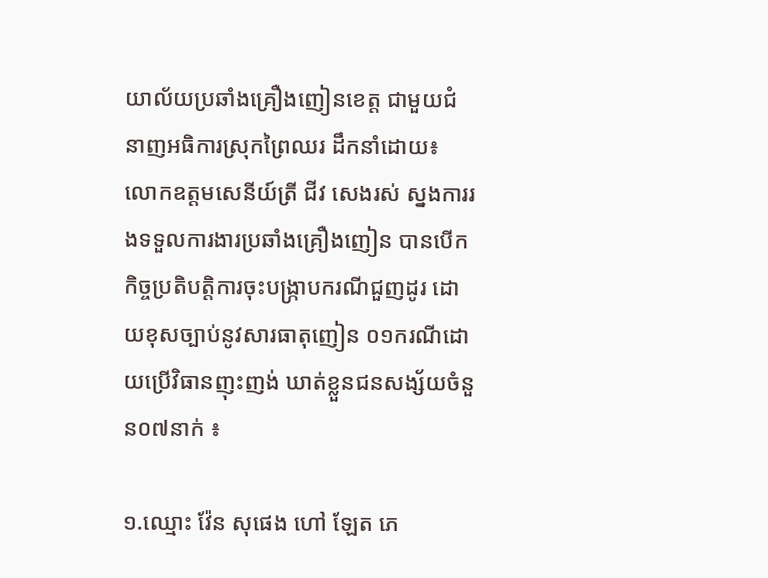យាល័យប្រឆាំងគ្រឿងញៀនខេត្ត ជាមួយជំនាញអធិការស្រុកព្រៃឈរ ដឹកនាំដោយ៖ លោកឧត្តមសេនីយ៍ត្រី ជីវ សេងរស់ ស្នងការរងទទួលការងារប្រឆាំងគ្រឿងញៀន បានបើកកិច្ចប្រតិបត្តិការចុះបង្ក្រាបករណីជួញដូរ ដោយខុសច្បាប់នូវសារធាតុញៀន ០១ករណីដោយប្រើវិធានញុះញង់ ឃាត់ខ្លួនជនសង្ស័យចំនួន០៧នាក់ ៖

១.ឈ្មោះ វ៉ែន សុផេង ហៅ ឡែត ភេ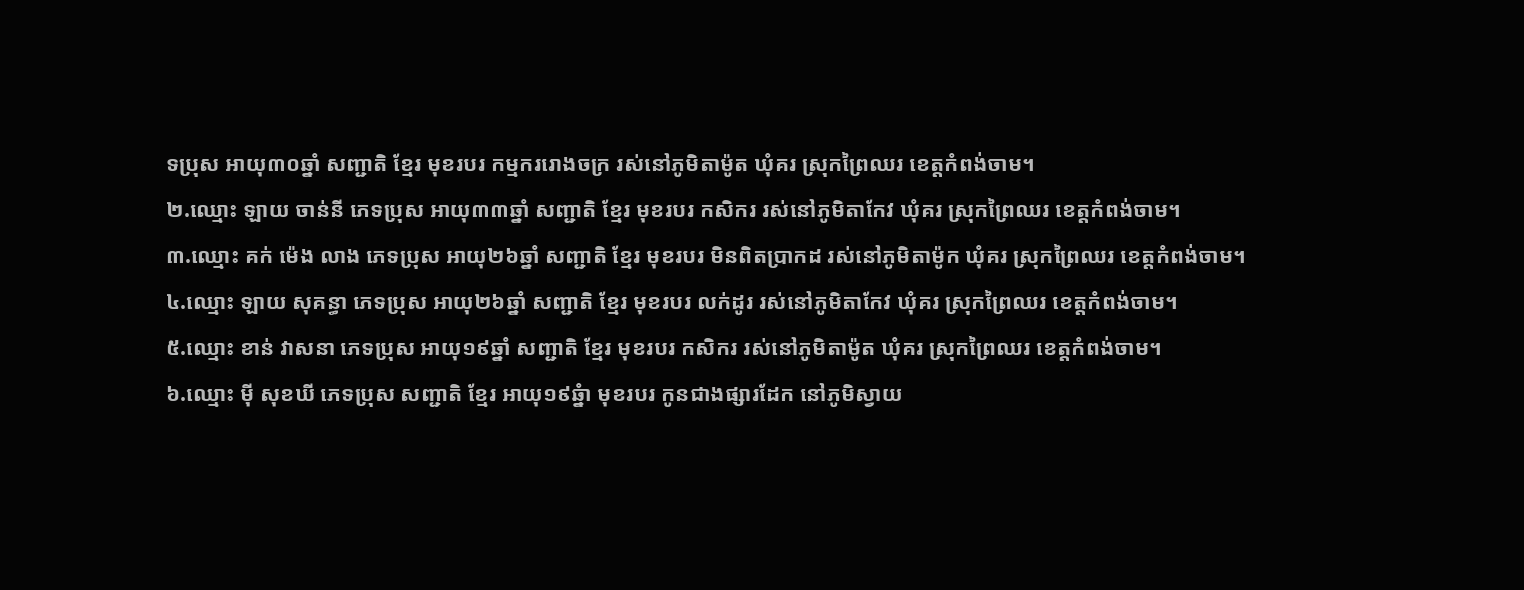ទប្រុស អាយុ៣០ឆ្នាំ សញ្ជាតិ ខ្មែរ មុខរបរ កម្មកររោងចក្រ រស់នៅភូមិតាម៉ូត ឃុំគរ ស្រុកព្រៃឈរ ខេត្តកំពង់ចាម។
២.ឈ្មោះ ឡាយ ចាន់នី ភេទប្រុស អាយុ៣៣ឆ្នាំ សញ្ជាតិ ខ្មែរ មុខរបរ កសិករ រស់នៅភូមិតាកែវ ឃុំគរ ស្រុកព្រៃឈរ ខេត្តកំពង់ចាម។
៣.ឈ្មោះ គក់ ម៉េង លាង ភេទប្រុស អាយុ២៦ឆ្នាំ សញ្ជាតិ ខ្មែរ មុខរបរ មិនពិតប្រាកដ រស់នៅភូមិតាម៉ូក ឃុំគរ ស្រុកព្រៃឈរ ខេត្តកំពង់ចាម។
៤.ឈ្មោះ ឡាយ សុគន្ធា ភេទប្រុស អាយុ២៦ឆ្នាំ សញ្ជាតិ ខ្មែរ មុខរបរ លក់ដូរ រស់នៅភូមិតាកែវ ឃុំគរ ស្រុកព្រៃឈរ ខេត្តកំពង់ចាម។
៥.ឈ្មោះ ខាន់ វាសនា ភេទប្រុស អាយុ១៩ឆ្នាំ សញ្ជាតិ ខ្មែរ មុខរបរ កសិករ រស់នៅភូមិតាម៉ូត ឃុំគរ ស្រុកព្រៃឈរ ខេត្តកំពង់ចាម។
៦.ឈ្មោះ ម៉ី សុខឃី ភេទប្រុស សញ្ជាតិ ខ្មែរ អាយុ១៩ឆ្នំា មុខរបរ កូនជាងផ្សារដែក នៅភូមិស្វាយ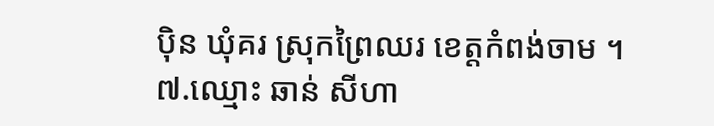ប៉ិន ឃុំគរ ស្រុកព្រៃឈរ ខេត្តកំពង់ចាម ។
៧.ឈ្មោះ ឆាន់ សីហា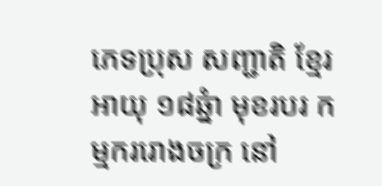ភេទប្រុស សញ្ជាតិ ខ្មែរ អាយុ ១៨ឆ្នំា មុខរបរ កម្មកររោងចក្រ នៅ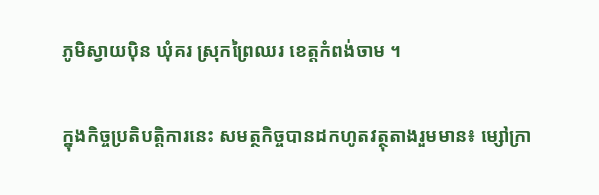ភូមិស្វាយប៉ិន ឃុំគរ ស្រុកព្រៃឈរ ខេត្តកំពង់ចាម ។

ក្នុងកិច្ចប្រតិបត្តិការនេះ សមត្ថកិច្ចបានដកហូតវត្ថុតាងរួមមាន៖ ម្សៅក្រា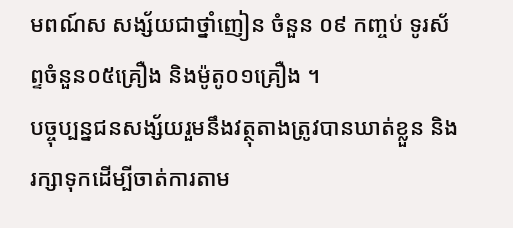មពណ៍ស សង្ស័យជាថ្នាំញៀន ចំនួន ០៩ កញ្ចប់ ទូរស័ព្ទចំនួន០៥គ្រឿង និងម៉ូតូ០១គ្រឿង ។
បច្ចុប្បន្នជនសង្ស័យរួមនឹងវត្ថុតាងត្រូវបានឃាត់ខ្លួន និងរក្សាទុកដើម្បីចាត់ការតាម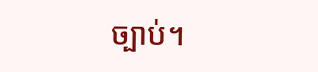ច្បាប់។